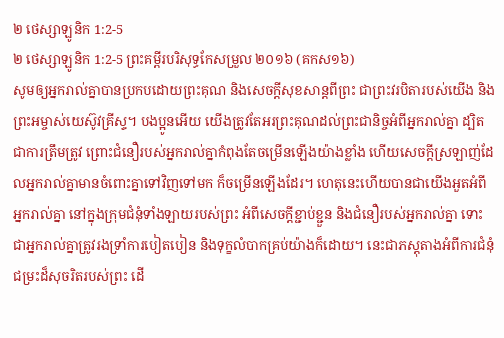២ ថេស្សាឡូនិក 1:2-5
២ ថេស្សាឡូនិក 1:2-5 ព្រះគម្ពីរបរិសុទ្ធកែសម្រួល ២០១៦ (គកស១៦)
សូមឲ្យអ្នករាល់គ្នាបានប្រកបដោយព្រះគុណ និងសេចក្តីសុខសាន្តពីព្រះ ជាព្រះវរបិតារបស់យើង និងព្រះអម្ចាស់យេស៊ូវគ្រីស្ទ។ បងប្អូនអើយ យើងត្រូវតែអរព្រះគុណដល់ព្រះជានិច្ចអំពីអ្នករាល់គ្នា ដ្បិតជាការត្រឹមត្រូវ ព្រោះជំនឿរបស់អ្នករាល់គ្នាកំពុងតែចម្រើនឡើងយ៉ាងខ្លាំង ហើយសេចក្ដីស្រឡាញ់ដែលអ្នករាល់គ្នាមានចំពោះគ្នាទៅវិញទៅមក ក៏ចម្រើនឡើងដែរ។ ហេតុនេះហើយបានជាយើងអួតអំពីអ្នករាល់គ្នា នៅក្នុងក្រុមជំនុំទាំងឡាយរបស់ព្រះ អំពីសេចក្ដីខ្ជាប់ខ្ជួន និងជំនឿរបស់អ្នករាល់គ្នា ទោះជាអ្នករាល់គ្នាត្រូវរងទ្រាំការបៀតបៀន និងទុក្ខលំបាកគ្រប់យ៉ាងក៏ដោយ។ នេះជាភស្តុតាងអំពីការជំនុំជម្រះដ៏សុចរិតរបស់ព្រះ ដើ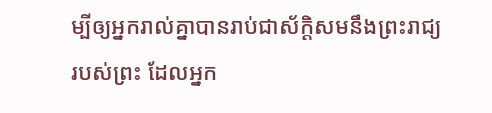ម្បីឲ្យអ្នករាល់គ្នាបានរាប់ជាស័ក្ដិសមនឹងព្រះរាជ្យរបស់ព្រះ ដែលអ្នក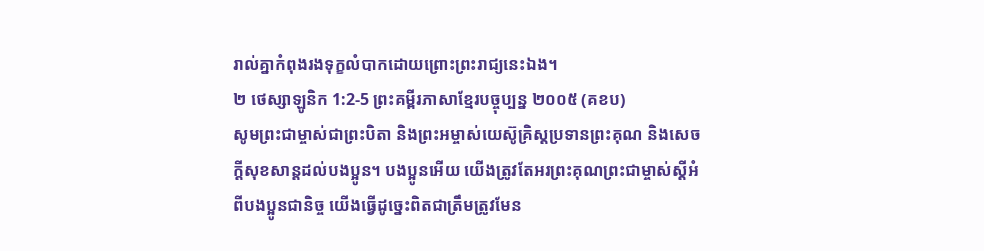រាល់គ្នាកំពុងរងទុក្ខលំបាកដោយព្រោះព្រះរាជ្យនេះឯង។
២ ថេស្សាឡូនិក 1:2-5 ព្រះគម្ពីរភាសាខ្មែរបច្ចុប្បន្ន ២០០៥ (គខប)
សូមព្រះជាម្ចាស់ជាព្រះបិតា និងព្រះអម្ចាស់យេស៊ូគ្រិស្តប្រទានព្រះគុណ និងសេចក្ដីសុខសាន្តដល់បងប្អូន។ បងប្អូនអើយ យើងត្រូវតែអរព្រះគុណព្រះជាម្ចាស់ស្ដីអំពីបងប្អូនជានិច្ច យើងធ្វើដូច្នេះពិតជាត្រឹមត្រូវមែន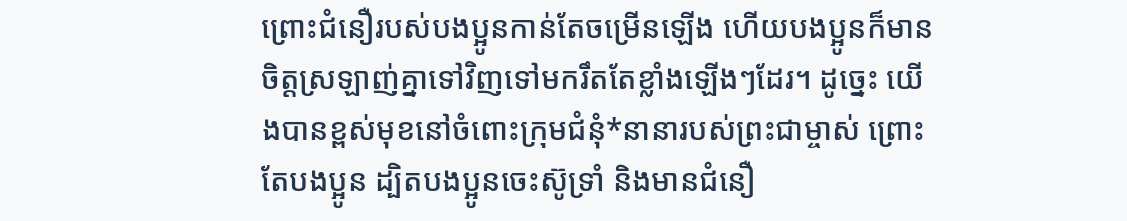ព្រោះជំនឿរបស់បងប្អូនកាន់តែចម្រើនឡើង ហើយបងប្អូនក៏មានចិត្តស្រឡាញ់គ្នាទៅវិញទៅមករឹតតែខ្លាំងឡើងៗដែរ។ ដូច្នេះ យើងបានខ្ពស់មុខនៅចំពោះក្រុមជំនុំ*នានារបស់ព្រះជាម្ចាស់ ព្រោះតែបងប្អូន ដ្បិតបងប្អូនចេះស៊ូទ្រាំ និងមានជំនឿ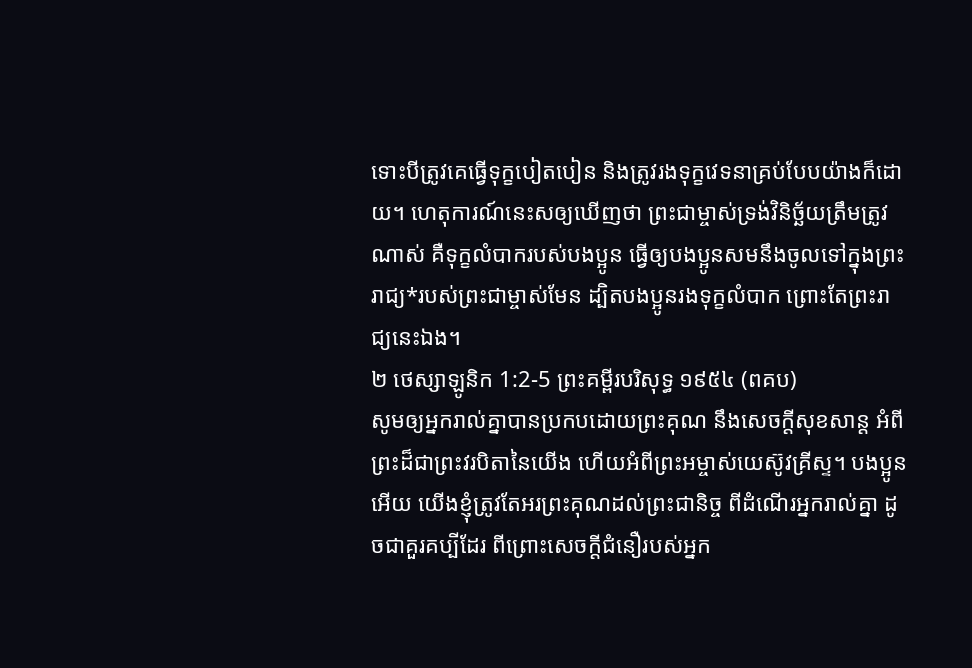ទោះបីត្រូវគេធ្វើទុក្ខបៀតបៀន និងត្រូវរងទុក្ខវេទនាគ្រប់បែបយ៉ាងក៏ដោយ។ ហេតុការណ៍នេះសឲ្យឃើញថា ព្រះជាម្ចាស់ទ្រង់វិនិច្ឆ័យត្រឹមត្រូវណាស់ គឺទុក្ខលំបាករបស់បងប្អូន ធ្វើឲ្យបងប្អូនសមនឹងចូលទៅក្នុងព្រះរាជ្យ*របស់ព្រះជាម្ចាស់មែន ដ្បិតបងប្អូនរងទុក្ខលំបាក ព្រោះតែព្រះរាជ្យនេះឯង។
២ ថេស្សាឡូនិក 1:2-5 ព្រះគម្ពីរបរិសុទ្ធ ១៩៥៤ (ពគប)
សូមឲ្យអ្នករាល់គ្នាបានប្រកបដោយព្រះគុណ នឹងសេចក្ដីសុខសាន្ត អំពីព្រះដ៏ជាព្រះវរបិតានៃយើង ហើយអំពីព្រះអម្ចាស់យេស៊ូវគ្រីស្ទ។ បងប្អូនអើយ យើងខ្ញុំត្រូវតែអរព្រះគុណដល់ព្រះជានិច្ច ពីដំណើរអ្នករាល់គ្នា ដូចជាគួរគប្បីដែរ ពីព្រោះសេចក្ដីជំនឿរបស់អ្នក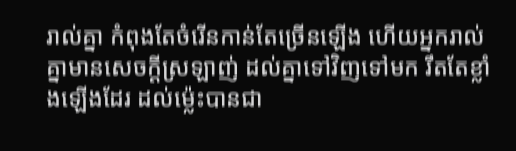រាល់គ្នា កំពុងតែចំរើនកាន់តែច្រើនឡើង ហើយអ្នករាល់គ្នាមានសេចក្ដីស្រឡាញ់ ដល់គ្នាទៅវិញទៅមក រឹតតែខ្លាំងឡើងដែរ ដល់ម៉្លេះបានជា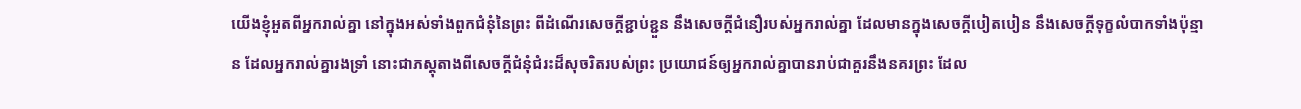យើងខ្ញុំអួតពីអ្នករាល់គ្នា នៅក្នុងអស់ទាំងពួកជំនុំនៃព្រះ ពីដំណើរសេចក្ដីខ្ជាប់ខ្ជួន នឹងសេចក្ដីជំនឿរបស់អ្នករាល់គ្នា ដែលមានក្នុងសេចក្ដីបៀតបៀន នឹងសេចក្ដីទុក្ខលំបាកទាំងប៉ុន្មាន ដែលអ្នករាល់គ្នារងទ្រាំ នោះជាភស្តុតាងពីសេចក្ដីជំនុំជំរះដ៏សុចរិតរបស់ព្រះ ប្រយោជន៍ឲ្យអ្នករាល់គ្នាបានរាប់ជាគួរនឹងនគរព្រះ ដែល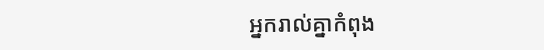អ្នករាល់គ្នាកំពុង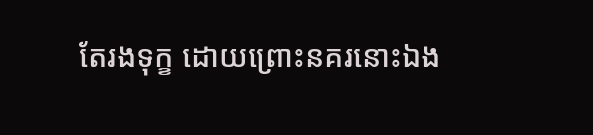តែរងទុក្ខ ដោយព្រោះនគរនោះឯង